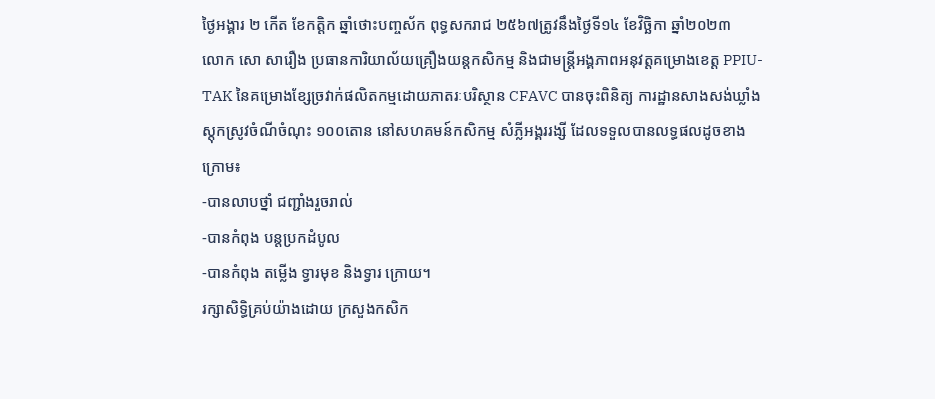ថ្ងៃអង្គារ ២ កើត ខែកត្តិក ឆ្នាំថោះបញ្ចស័ក ពុទ្ធសករាជ ២៥៦៧ត្រូវនឹងថ្ងៃទី១៤ ខែវិច្ឆិកា ឆ្នាំ២០២៣
លោក សោ សារឿង ប្រធានការិយាល័យគ្រឿងយន្តកសិកម្ម និងជាមន្រ្តីអង្គភាពអនុវត្តគម្រោងខេត្ត PPIU-TAK នៃគម្រោងខ្សែច្រវាក់ផលិតកម្មដោយភាតរៈបរិស្ថាន CFAVC បានចុះពិនិត្យ ការដ្ឋានសាងសង់ឃ្លាំងស្តុកស្រូវចំណីចំណុះ ១០០តោន នៅសហគមន៍កសិកម្ម សំភ្លីអង្គររង្សី ដែលទទួលបានលទ្ធផលដូចខាងក្រោម៖
-បានលាបថ្នាំ ជញ្ជាំងរួចរាល់
-បានកំពុង បន្តប្រកដំបូល
-បានកំពុង តម្លើង ទ្វារមុខ និងទ្វារ ក្រោយ។
រក្សាសិទិ្ធគ្រប់យ៉ាងដោយ ក្រសួងកសិក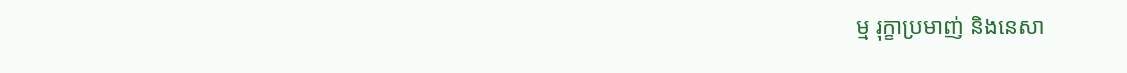ម្ម រុក្ខាប្រមាញ់ និងនេសា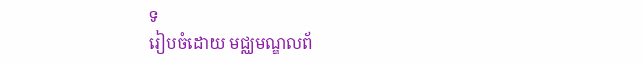ទ
រៀបចំដោយ មជ្ឈមណ្ឌលព័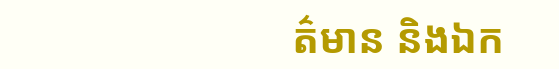ត៌មាន និងឯក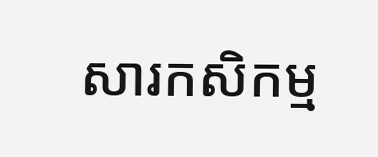សារកសិកម្ម